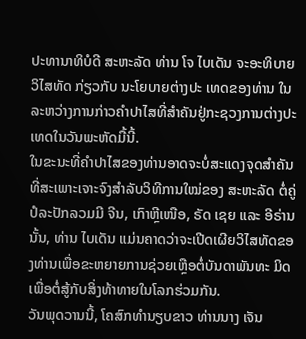ປະທານາທິບໍດີ ສະຫະລັດ ທ່ານ ໂຈ ໄບເດັນ ຈະອະທິບາຍວິໄສທັດ ກ່ຽວກັບ ນະໂຍບາຍຕ່າງປະ ເທດຂອງທ່ານ ໃນລະຫວ່າງການກ່າວຄຳປາໄສທີ່ສຳຄັນຢູ່ກະຊວງການຕ່າງປະເທດໃນວັນພະຫັດມື້ນີ້.
ໃນຂະນະທີ່ຄຳປາໄສຂອງທ່ານອາດຈະບໍ່ສະແດງຈຸດສຳຄັນທີ່ສະເພາະເຈາະຈົງສຳລັບວິທີການໃໝ່ຂອງ ສະຫະລັດ ຕໍ່ຄູ່ປໍລະປັກລວມມີ ຈີນ, ເກົາຫຼີເໜືອ, ຣັດ ເຊຍ ແລະ ອີຣ່ານ ນັ້ນ, ທ່ານ ໄບເດັນ ແມ່ນຄາດວ່າຈະເປີດເຜີຍວິໄສທັດຂອງທ່ານເພື່ອຂະຫຍາຍການຊ່ວຍເຫຼືອຕໍ່ບັນດາພັນທະ ມິດເພື່ອຕໍ່ສູ້ກັບສິ່ງທ້າທາຍໃນໂລກຮ່ວມກັນ.
ວັນພຸດວານນີ້, ໂຄສົກທຳນຽບຂາວ ທ່ານນາງ ເຈັນ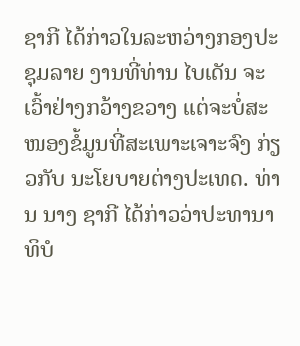ຊາກີ ໄດ້ກ່າວໃນລະຫວ່າງກອງປະຊຸມລາຍ ງານທີ່ທ່ານ ໄບເດັນ ຈະເວົ້າຢ່າງກວ້າງຂວາງ ແຕ່ຈະບໍ່ສະໜອງຂໍ້ມູນທີ່ສະເພາະເຈາະຈົງ ກ່ຽວກັບ ນະໂຍບາຍຕ່າງປະເທດ. ທ່ານ ນາງ ຊາກີ ໄດ້ກ່າວວ່າປະທານາທິບໍ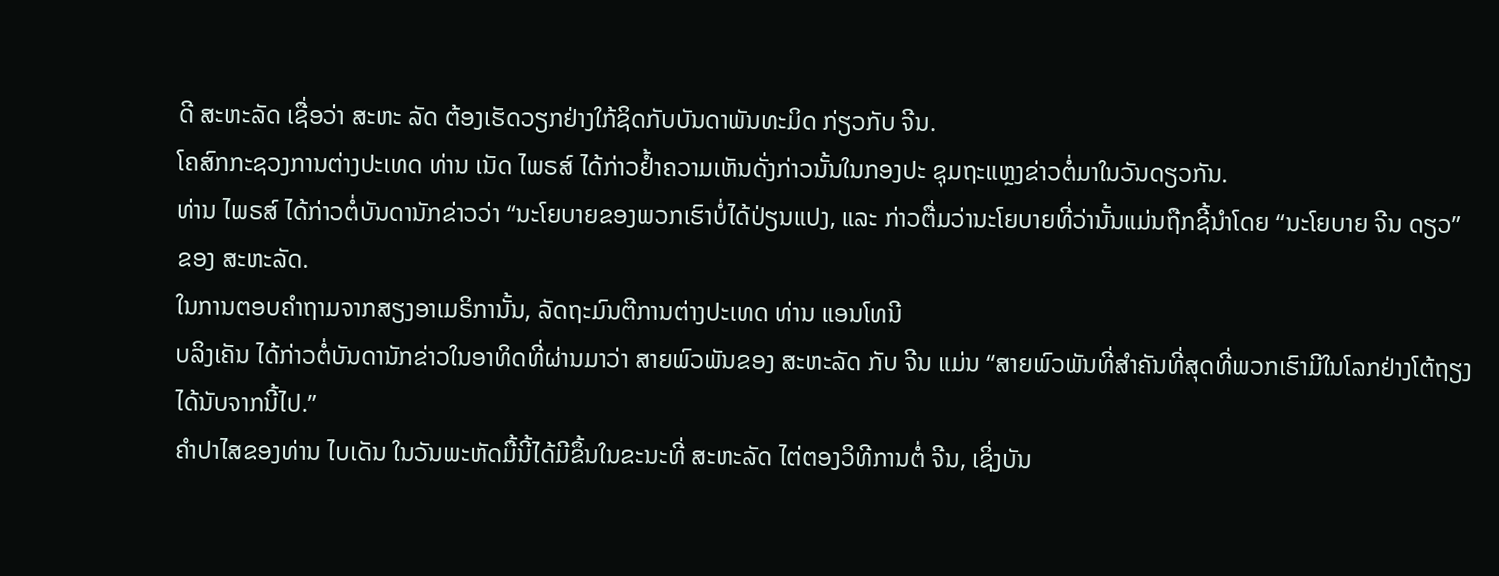ດີ ສະຫະລັດ ເຊື່ອວ່າ ສະຫະ ລັດ ຕ້ອງເຮັດວຽກຢ່າງໃກ້ຊິດກັບບັນດາພັນທະມິດ ກ່ຽວກັບ ຈີນ.
ໂຄສົກກະຊວງການຕ່າງປະເທດ ທ່ານ ເນັດ ໄພຣສ໌ ໄດ້ກ່າວຢໍ້າຄວາມເຫັນດັ່ງກ່າວນັ້ນໃນກອງປະ ຊຸມຖະແຫຼງຂ່າວຕໍ່ມາໃນວັນດຽວກັນ.
ທ່ານ ໄພຣສ໌ ໄດ້ກ່າວຕໍ່ບັນດານັກຂ່າວວ່າ “ນະໂຍບາຍຂອງພວກເຮົາບໍ່ໄດ້ປ່ຽນແປງ, ແລະ ກ່າວຕື່ມວ່ານະໂຍບາຍທີ່ວ່ານັ້ນແມ່ນຖືກຊີ້ນຳໂດຍ “ນະໂຍບາຍ ຈີນ ດຽວ” ຂອງ ສະຫະລັດ.
ໃນການຕອບຄຳຖາມຈາກສຽງອາເມຣິການັ້ນ, ລັດຖະມົນຕີການຕ່າງປະເທດ ທ່ານ ແອນໂທນີ
ບລິງເຄັນ ໄດ້ກ່າວຕໍ່ບັນດານັກຂ່າວໃນອາທິດທີ່ຜ່ານມາວ່າ ສາຍພົວພັນຂອງ ສະຫະລັດ ກັບ ຈີນ ແມ່ນ “ສາຍພົວພັນທີ່ສຳຄັນທີ່ສຸດທີ່ພວກເຮົາມີໃນໂລກຢ່າງໂຕ້ຖຽງໄດ້ນັບຈາກນີ້ໄປ.”
ຄຳປາໄສຂອງທ່ານ ໄບເດັນ ໃນວັນພະຫັດມື້ນີ້ໄດ້ມີຂຶ້ນໃນຂະນະທີ່ ສະຫະລັດ ໄຕ່ຕອງວິທີການຕໍ່ ຈີນ, ເຊິ່ງບັນ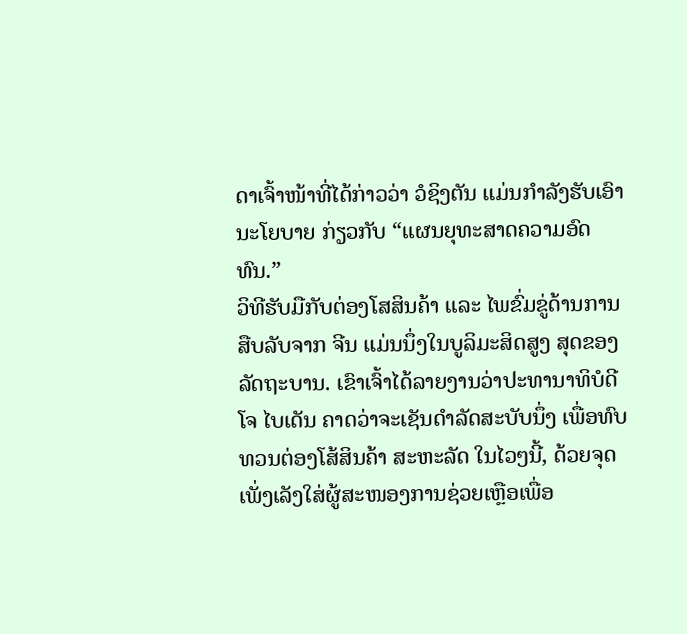ດາເຈົ້າໜ້າທີ່ໄດ້ກ່າວວ່າ ວໍຊິງຕັນ ແມ່ນກຳລັງຮັບເອົານະໂຍບາຍ ກ່ຽວກັບ “ແຜນຍຸທະສາດຄວາມອົດທົນ.”
ວິທີຮັບມືກັບຕ່ອງໂສສິນຄ້າ ແລະ ໄພຂົ່ມຂູ່ດ້ານການສືບລັບຈາກ ຈີນ ແມ່ນນຶ່ງໃນບູລິມະສິດສູງ ສຸດຂອງລັດຖະບານ. ເຂົາເຈົ້າໄດ້ລາຍງານວ່າປະທານາທິບໍດີ ໂຈ ໄບເດັນ ຄາດວ່າຈະເຊັນດຳລັດສະບັບນຶ່ງ ເພື່ອທົບທວນຕ່ອງໂສ້ສິນຄ້າ ສະຫະລັດ ໃນໄວໆນີ້, ດ້ວຍຈຸດເພັ່ງເລັງໃສ່ຜູ້ສະໜອງການຊ່ວຍເຫຼືອເພື່ອ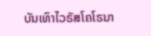ບັນເທົາໄວຣັສໂຄໂຣນາ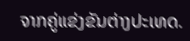ຈາກຄູ່ແຂ່ງຂັນຕ່າງປະເທດ.